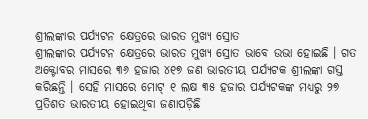ଶ୍ରୀଲଙ୍କାର ପର୍ଯ୍ୟଟନ କ୍ଷେତ୍ରରେ ଭାରତ ମୁଖ୍ୟ ସ୍ରୋତ
ଶ୍ରୀଲଙ୍କାର ପର୍ଯ୍ୟଟନ କ୍ଷେତ୍ରରେ ଭାରତ ମୁଖ୍ୟ ସ୍ରୋତ ଭାବେ ଉଭା ହୋଇଛି । ଗତ ଅକ୍ଟୋବର ମାସରେ ୩୬ ହଜାର ୪୧୭ ଜଣ ଭାରତୀୟ ପର୍ଯ୍ୟଟକ ଶ୍ରୀଲଙ୍କା ଗସ୍ତ କରିଛନ୍ତି । ସେହି ମାସରେ ମୋଟ୍ ୧ ଲକ୍ଷ ୩୫ ହଜାର ପର୍ଯ୍ୟଟକଙ୍କ ମଧ୍ୟରୁ ୨୭ ପ୍ରତିଶତ ଭାରତୀୟ ହୋଇଥିବା ଜଣାପଡ଼ିଛି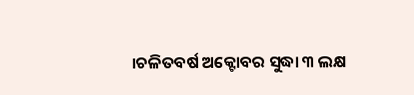।ଚଳିତବର୍ଷ ଅକ୍ଟୋବର ସୁଦ୍ଧା ୩ ଲକ୍ଷ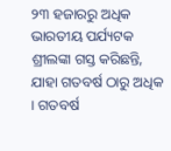୨୩ ହଜାରରୁ ଅଧିକ ଭାରତୀୟ ପର୍ଯ୍ୟଟକ ଶ୍ରୀଲଙ୍କା ଗସ୍ତ କରିଛନ୍ତି, ଯାହା ଗତବର୍ଷ ଠାରୁ ଅଧିକ । ଗତବର୍ଷ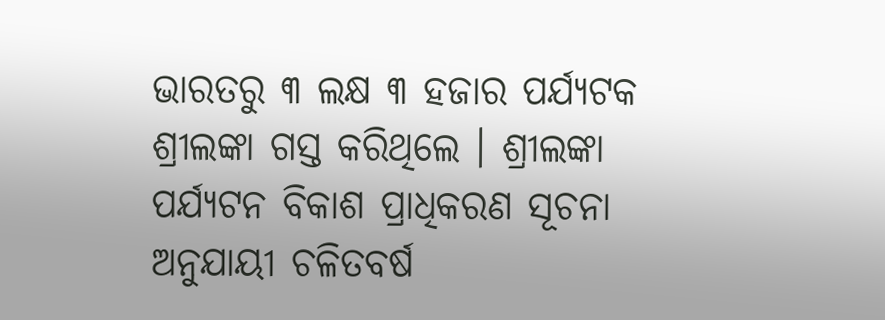ଭାରତରୁ ୩ ଲକ୍ଷ ୩ ହଜାର ପର୍ଯ୍ୟଟକ ଶ୍ରୀଲଙ୍କା ଗସ୍ତ କରିଥିଲେ । ଶ୍ରୀଲଙ୍କା ପର୍ଯ୍ୟଟନ ବିକାଶ ପ୍ରାଧିକରଣ ସୂଚନା ଅନୁଯାୟୀ ଚଳିତବର୍ଷ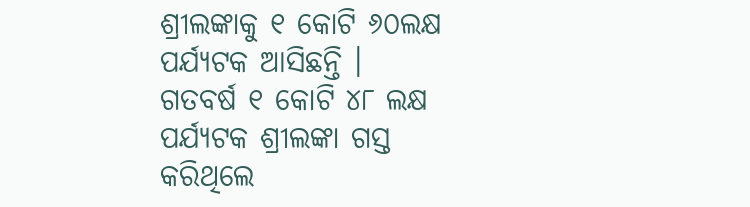ଶ୍ରୀଲଙ୍କାକୁ ୧ କୋଟି ୬୦ଲକ୍ଷ ପର୍ଯ୍ୟଟକ ଆସିଛନ୍ତି ।
ଗତବର୍ଷ ୧ କୋଟି ୪୮ ଲକ୍ଷ ପର୍ଯ୍ୟଟକ ଶ୍ରୀଲଙ୍କା ଗସ୍ତ କରିଥିଲେ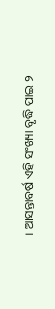। ଆସନ୍ତାବର୍ଷ ଏହି ସଂଖ୍ୟା ବୃଦ୍ଧି ପାଇ ୨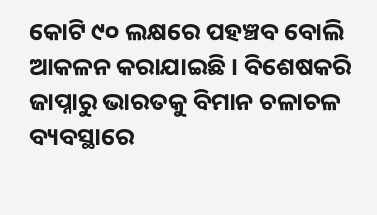କୋଟି ୯୦ ଲକ୍ଷରେ ପହଞ୍ଚବ ବୋଲି ଆକଳନ କରାଯାଇଛି । ବିଶେଷକରି ଜାପ୍ନାରୁ ଭାରତକୁ ବିମାନ ଚଳାଚଳ ବ୍ୟବସ୍ଥାରେ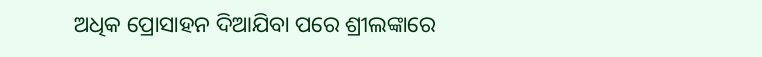ଅଧିକ ପ୍ରୋସାହନ ଦିଆଯିବା ପରେ ଶ୍ରୀଲଙ୍କାରେ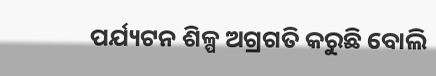ପର୍ଯ୍ୟଟନ ଶିଳ୍ପ ଅଗ୍ରଗତି କରୁଛି ବୋଲି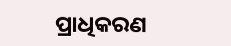ପ୍ରାଧିକରଣ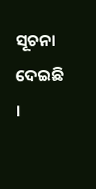ସୂଚନା ଦେଇଛି ।